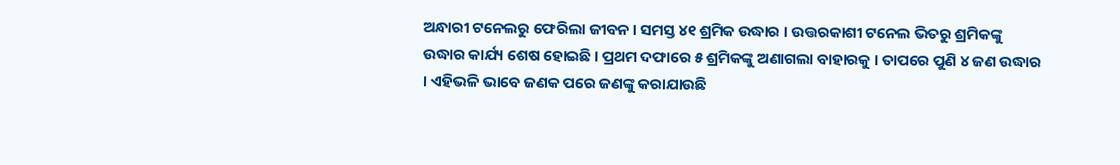ଅନ୍ଧାରୀ ଟନେଲରୁ ଫେରିଲା ଜୀବନ । ସମସ୍ତ ୪୧ ଶ୍ରମିକ ଉଦ୍ଧାର । ଉତ୍ତରକାଶୀ ଟନେଲ ଭିତରୁ ଶ୍ରମିକଙ୍କୁ ଉଦ୍ଧାର କାର୍ଯ୍ୟ ଶେଷ ହୋଇଛି । ପ୍ରଥମ ଦଫାରେ ୫ ଶ୍ରମିକଙ୍କୁ ଅଣାଗଲା ବାହାରକୁ । ତାପରେ ପୁଣି ୪ ଜଣ ଉଦ୍ଧାର । ଏହିଭଳି ଭାବେ ଜଣକ ପରେ ଜଣଙ୍କୁ କରାଯାଉଛି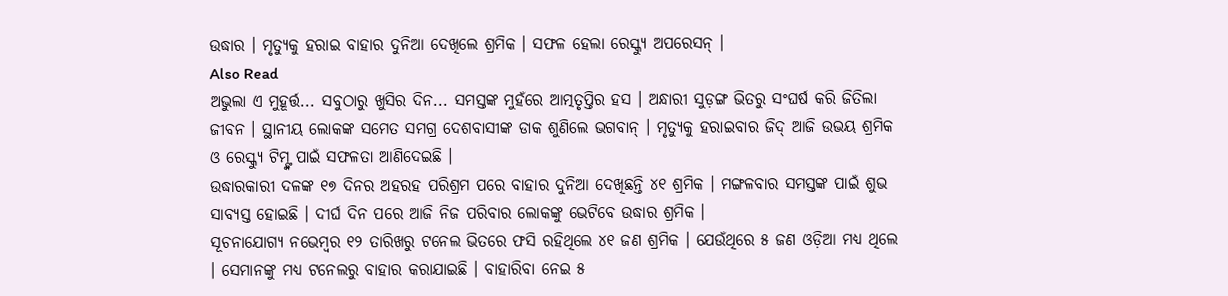ଉଦ୍ଧାର । ମୃତ୍ୟୁକୁ ହରାଇ ବାହାର ଦୁନିଆ ଦେଖିଲେ ଶ୍ରମିକ । ସଫଳ ହେଲା ରେସ୍କ୍ୟୁ ଅପରେସନ୍ ।
Also Read
ଅଭୁଲା ଏ ମୁହୂର୍ତ୍ତ... ସବୁଠାରୁ ଖୁସିର ଦିନ... ସମସ୍ତଙ୍କ ମୁହଁରେ ଆତ୍ମତୃପ୍ତିର ହସ । ଅନ୍ଧାରୀ ସୁଡ଼ଙ୍ଗ ଭିତରୁ ସଂଘର୍ଷ କରି ଜିତିଲା ଜୀବନ । ସ୍ଥାନୀୟ ଲୋକଙ୍କ ସମେତ ସମଗ୍ର ଦେଶବାସୀଙ୍କ ଡାକ ଶୁଣିଲେ ଭଗବାନ୍ । ମୃତ୍ୟୁକୁ ହରାଇବାର ଜିଦ୍ ଆଜି ଉଭୟ ଶ୍ରମିକ ଓ ରେସ୍କ୍ୟୁ ଟିମ୍ଙ୍କ ପାଇଁ ସଫଳତା ଆଣିଦେଇଛି ।
ଉଦ୍ଧାରକାରୀ ଦଳଙ୍କ ୧୭ ଦିନର ଅହରହ ପରିଶ୍ରମ ପରେ ବାହାର ଦୁନିଆ ଦେଖିଛନ୍ତି ୪୧ ଶ୍ରମିକ । ମଙ୍ଗଳବାର ସମସ୍ତଙ୍କ ପାଇଁ ଶୁଭ ସାବ୍ୟସ୍ତ ହୋଇଛି । ଦୀର୍ଘ ଦିନ ପରେ ଆଜି ନିଜ ପରିବାର ଲୋକଙ୍କୁ ଭେଟିବେ ଉଦ୍ଧାର ଶ୍ରମିକ ।
ସୂଚନାଯୋଗ୍ୟ ନଭେମ୍ବର ୧୨ ତାରିଖରୁ ଟନେଲ ଭିତରେ ଫସି ରହିଥିଲେ ୪୧ ଜଣ ଶ୍ରମିକ । ଯେଉଁଥିରେ ୫ ଜଣ ଓଡ଼ିଆ ମଧ୍ୟ ଥିଲେ । ସେମାନଙ୍କୁ ମଧ୍ୟ ଟନେଲରୁ ବାହାର କରାଯାଇଛି । ବାହାରିବା ନେଇ ୫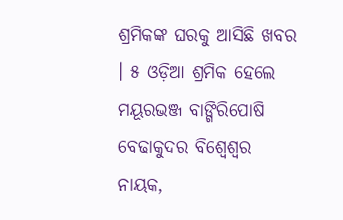ଶ୍ରମିକଙ୍କ ଘରକୁ ଆସିଛି ଖବର । ୫ ଓଡ଼ିଆ ଶ୍ରମିକ ହେଲେ ମୟୂରଭଞ୍ଜ ବାଙ୍ଗିରିପୋଷି ବେଢାକୁଦର ବିଶ୍ୱେଶ୍ୱର ନାୟକ,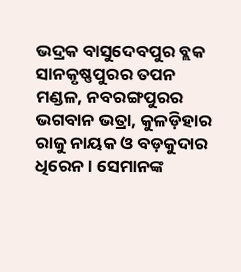ଭଦ୍ରକ ବାସୁଦେବପୁର ବ୍ଲକ ସାନକୃଷ୍ଣପୁରର ତପନ ମଣ୍ଡଳ, ନବରଙ୍ଗପୁରର ଭଗବାନ ଭତ୍ରା, କୁଳଡ଼ିହାର ରାଜୁ ନାୟକ ଓ ବଡ଼କୁଦାର ଧିରେନ । ସେମାନଙ୍କ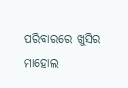ପରିବାରରେ ଖୁସିର ମାହୋଲ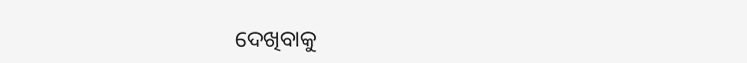ଦେଖିବାକୁ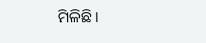ମିଳିଛି ।